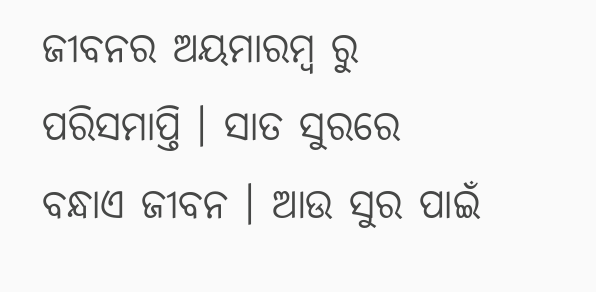ଜୀବନର ଅୟମାରମ୍ବ ରୁ ପରିସମାପ୍ତି । ସାତ ସୁରରେ ବନ୍ଧାଏ ଜୀବନ । ଆଉ ସୁର ପାଇଁ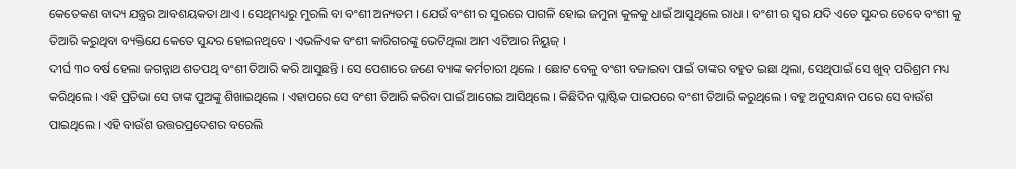କେତେକଣ ବାଦ୍ୟ ଯନ୍ତ୍ରର ଆବଶୟକତା ଥାଏ । ସେଥିମଧ୍ୟରୁ ମୁରଲି ବା ବଂଶୀ ଅନ୍ୟତମ । ଯେଉଁ ବଂଶୀ ର ସୁରରେ ପାଗଳି ହୋଇ ଜମୁନା କୁଳକୁ ଧାଇଁ ଆସୁଥିଲେ ରାଧା । ବଂଶୀ ର ସ୍ୱର ଯଦି ଏତେ ସୁନ୍ଦର ତେବେ ବଂଶୀ କୁ ତିଆରି କରୁଥିବା ବ୍ୟକ୍ତିଯେ କେତେ ସୁନ୍ଦର ହୋଇନଥିବେ । ଏଭଳିଏକ ବଂଶୀ କାରିଗରଙ୍କୁ ଭେଟିଥିଲା ଆମ ଏଟିଆର ନିୟୁଜ୍ ।
ଦୀର୍ଘ ୩୦ ବର୍ଷ ହେଲା ଜଗନ୍ନାଥ ଶତପଥି ବଂଶୀ ତିଆରି କରି ଆସୁଛନ୍ତି । ସେ ପେଶାରେ ଜଣେ ବ୍ୟାଙ୍କ କର୍ମଚାରୀ ଥିଲେ । ଛୋଟ ବେଳୁ ବଂଶୀ ବଜାଇବା ପାଇଁ ତାଙ୍କର ବହୁତ ଇଛା ଥିଲା, ସେଥିପାଇଁ ସେ ଖୁବ୍ ପରିଶ୍ରମ ମଧ୍ୟ କରିଥିଲେ । ଏହି ପ୍ରତିଭା ସେ ତାଙ୍କ ପୁଅଙ୍କୁ ଶିଖାଇଥିଲେ । ଏହାପରେ ସେ ବଂଶୀ ତିଆରି କରିବା ପାଇଁ ଆଗେଇ ଆସିଥିଲେ । କିଛିଦିନ ପ୍ଲାଷ୍ଟିକ ପାଇପରେ ବଂଶୀ ତିଆରି କରୁଥିଲେ । ବହୁ ଅନୁସନ୍ଧାନ ପରେ ସେ ବାଉଁଶ ପାଇଥିଲେ । ଏହି ବାଉଁଶ ଉତ୍ତରପ୍ରଦେଶର ବରେଲି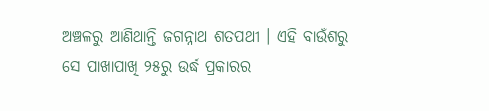ଅଞ୍ଚଳରୁ ଆଣିଥାନ୍ତି ଜଗନ୍ନାଥ ଶତପଥୀ । ଏହି ବାଉଁଶରୁ ସେ ପାଖାପାଖି ୨୫ରୁ ଉର୍ଦ୍ଧ ପ୍ରକାରର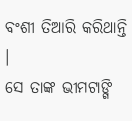ବଂଶୀ ତିଆରି କରିଥାନ୍ତି ।
ସେ ତାଙ୍କ ଭୀମଟାଙ୍ଗି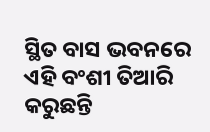ସ୍ଥିତ ବାସ ଭବନରେ ଏହି ବଂଶୀ ତିଆରି କରୁଛନ୍ତି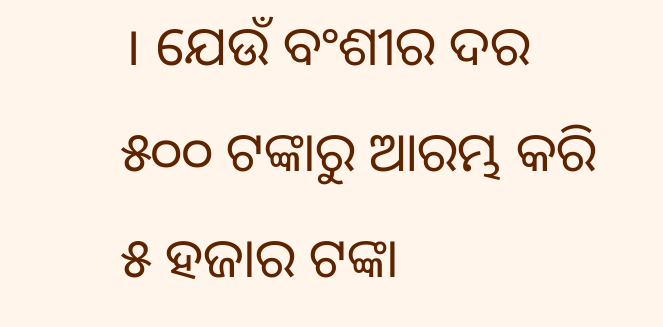। ଯେଉଁ ବଂଶୀର ଦର ୫୦୦ ଟଙ୍କାରୁ ଆରମ୍ଭ କରି ୫ ହଜାର ଟଙ୍କା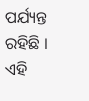ପର୍ଯ୍ୟନ୍ତ ରହିଛି । ଏହି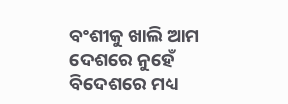ବଂଶୀକୁ ଖାଲି ଆମ ଦେଶରେ ନୁହେଁ ବିଦେଶରେ ମଧ୍ୟ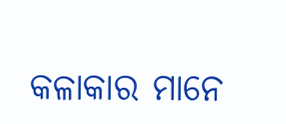କଳାକାର ମାନେ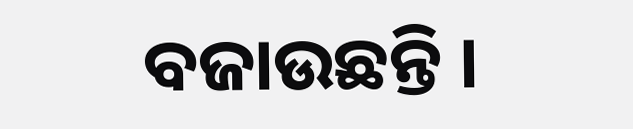ବଜାଉଛନ୍ତି ।